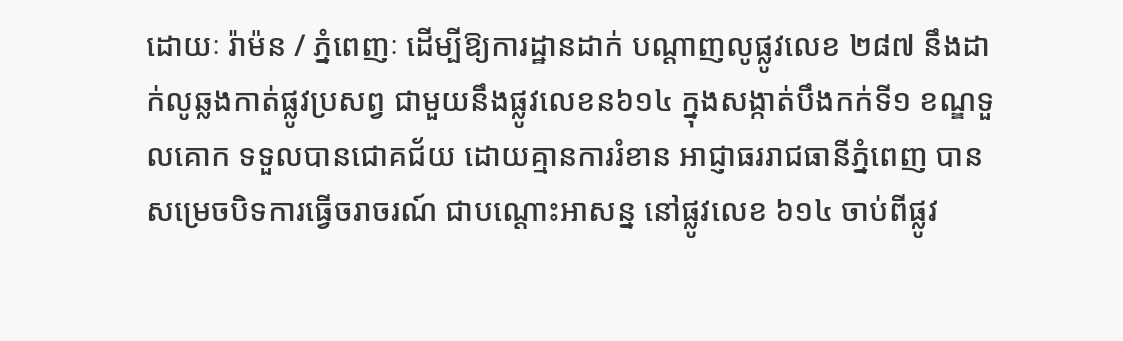ដោយៈ រ៉ាម៉ន / ភ្នំពេញៈ ដើម្បីឱ្យការដ្ឋានដាក់ បណ្តាញលូផ្លូវលេខ ២៨៧ នឹងដាក់លូឆ្លងកាត់ផ្លូវប្រសព្វ ជាមួយនឹងផ្លូវលេខន៦១៤ ក្នុងសង្កាត់បឹងកក់ទី១ ខណ្ឌទួលគោក ទទួលបានជោគជ័យ ដោយគ្មានការរំខាន អាជ្ញាធររាជធានីភ្នំពេញ បានសម្រេចបិទការធ្វើចរាចរណ៍ ជាបណ្តោះអាសន្ន នៅផ្លូវលេខ ៦១៤ ចាប់ពីផ្លូវ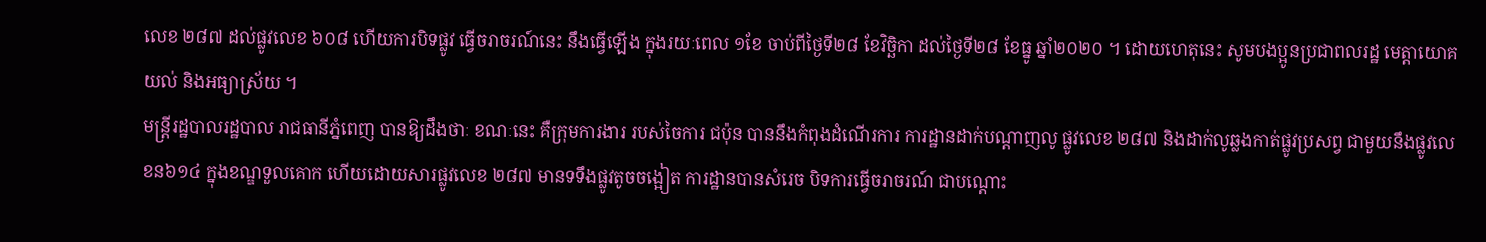លេខ ២៨៧ ដល់ផ្លូវលេខ ៦០៨ ហើយការបិទផ្លូវ ធ្វើចរាចរណ៍នេះ នឹងធ្វើឡើង ក្នុងរយៈពេល ១ខែ ចាប់ពីថ្ងៃទី២៨ ខែវិច្ឆិកា ដល់ថ្ងៃទី២៨ ខែធ្នូ ឆ្នាំ២០២០ ។ ដោយហេតុនេះ សូមបងប្អូនប្រជាពលរដ្ឋ មេត្តាយោគយល់ និងអធ្យាស្រ័យ ។
មន្ត្រីរដ្ឋបាលរដ្ឋបាល រាជធានីភ្នំពេញ បានឱ្យដឹងថាៈ ខណៈនេះ គឺក្រុមការងារ របស់ចៃការ ជប៉ុន បាននឹងកំពុងដំណើរការ ការដ្ឋានដាក់បណ្តាញលូ ផ្លូវលេខ ២៨៧ និងដាក់លូឆ្លងកាត់ផ្លូវប្រសព្វ ជាមួយនឹងផ្លូវលេខន៦១៤ ក្នុងខណ្ឌទួលគោក ហើយដោយសារផ្លូវលេខ ២៨៧ មានទទឹងផ្លូវតូចចង្អៀត ការដ្ឋានបានសំរេច បិទការធ្វើចរាចរណ៍ ជាបណ្តោះ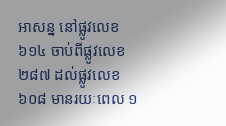អាសន្ន នៅផ្លូវលេខ ៦១៤ ចាប់ពីផ្លូវលេខ ២៨៧ ដល់ផ្លូវលេខ ៦០៨ មានរយៈពេល ១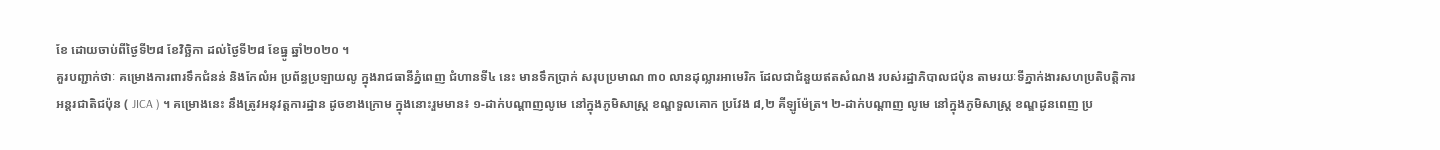ខែ ដោយចាប់ពីថ្ងៃទី២៨ ខែវិច្ឆិកា ដល់ថ្ងៃទី២៨ ខែធ្នូ ឆ្នាំ២០២០ ។
គួរបញ្ជាក់ថាៈ គម្រោងការពារទឹកជំនន់ និងកែលំអ ប្រព័ន្ធប្រឡាយលូ ក្នុងរាជធានីភ្នំពេញ ជំហានទី៤ នេះ មានទឹកប្រាក់ សរុបប្រមាណ ៣០ លានដុល្លារអាមេរិក ដែលជាជំនួយឥតសំណង របស់រដ្ឋាភិបាលជប៉ុន តាមរយៈទីភ្នាក់ងារសហប្រតិបត្តិការ អន្តរជាតិជប៉ុន ( JICA ) ។ គម្រោងនេះ នឹងត្រូវអនុវត្តការដ្ឋាន ដូចខាងក្រោម ក្នុងនោះរួមមាន៖ ១-ដាក់បណ្តាញលូមេ នៅក្នុងភូមិសាស្ត្រ ខណ្ឌទួលគោក ប្រវែង ៨,២ គីឡូម៉ែត្រ។ ២-ដាក់បណ្តាញ លូមេ នៅក្នុងភូមិសាស្ត្រ ខណ្ឌដូនពេញ ប្រ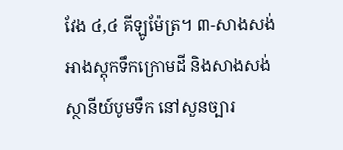វែង ៤,៤ គីឡូម៉ែត្រ។ ៣-សាងសង់អាងស្តុកទឹកក្រោមដី និងសាងសង់ស្ថានីយ៍បូមទឹក នៅសួនច្បារ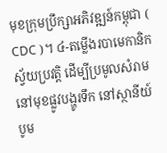មុខក្រុមប្រឹក្សាអភិវឌ្ឍន៍កម្ពុជា ( CDC )។ ៤-តម្លើងរបាមេកានិកស្វ័យប្រវត្តិ ដើម្បីប្រមូលសំរាម នៅមុខផ្លូវបង្ហូរទឹក នៅស្ថានីយ៍បូម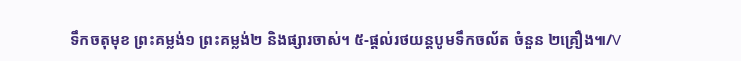ទឹកចតុមុខ ព្រះគម្លង់១ ព្រះគម្លង់២ និងផ្សារចាស់។ ៥-ផ្តល់រថយន្តបូមទឹកចល័ត ចំនួន ២គ្រឿង៕/V